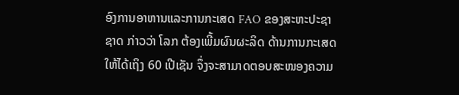ອົງການອາຫານແລະການກະເສດ FAO ຂອງສະຫະປະຊາ
ຊາດ ກ່າວວ່າ ໂລກ ຕ້ອງເພີ້ມຜົນຜະລິດ ດ້ານການກະເສດ
ໃຫ້ໄດ້ເຖິງ 60 ເປີເຊັນ ຈຶ່ງຈະສາມາດຕອບສະໜອງຄວາມ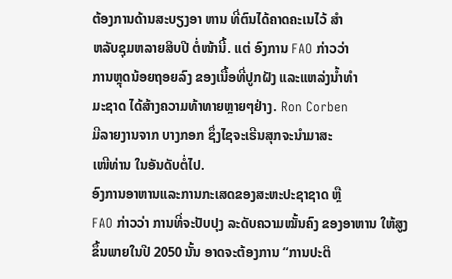ຕ້ອງການດ້ານສະບຽງອາ ຫານ ທີ່ຕົນໄດ້ຄາດຄະເນໄວ້ ສຳ
ຫລັບຊຸມຫລາຍສິບປີ ຕໍ່ໜ້ານີ້. ແຕ່ ອົງການ FAO ກ່າວວ່າ
ການຫຼຸດນ້ອຍຖອຍລົງ ຂອງເນື້ອທີ່ປູກຝັງ ແລະແຫລ່ງນ້ຳທຳ
ມະຊາດ ໄດ້ສ້າງຄວາມທ້າທາຍຫຼາຍໆຢ່າງ. Ron Corben
ມີລາຍງານຈາກ ບາງກອກ ຊຶ່ງໄຊຈະເຣີນສຸກຈະນຳມາສະ
ເໜີທ່ານ ໃນອັນດັບຕໍ່ໄປ.
ອົງການອາຫານແລະການກະເສດຂອງສະຫະປະຊາຊາດ ຫຼື
FAO ກ່າວວ່າ ການທີ່ຈະປັບປຸງ ລະດັບຄວາມໝັ້ນຄົງ ຂອງອາຫານ ໃຫ້ສູງຂຶ້ນພາຍໃນປີ 2050 ນັ້ນ ອາດຈະຕ້ອງການ “ການປະຕິ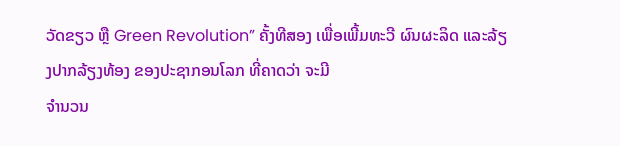ວັດຂຽວ ຫຼື Green Revolution” ຄັ້ງທີສອງ ເພື່ອເພີ້ມທະວີ ຜົນຜະລິດ ແລະລ້ຽງປາກລ້ຽງທ້ອງ ຂອງປະຊາກອນໂລກ ທີ່ຄາດວ່າ ຈະມີ
ຈຳນວນ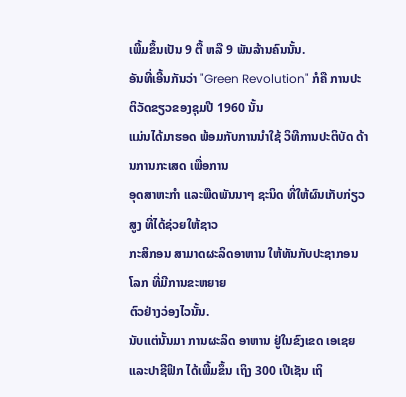ເພີ້ມຂຶ້ນເປັນ 9 ຕື້ ຫລື 9 ພັນລ້ານຄົນນັ້ນ.
ອັນທີ່ເອີ້ນກັນວ່າ "Green Revolution" ກໍຄື ການປະຕິວັດຂຽວຂອງຊຸມປີ 1960 ນັ້ນ
ແມ່ນໄດ້ມາຮອດ ພ້ອມກັບການນຳໃຊ້ ວິທີການປະຕິບັດ ດ້ານການກະເສດ ເພື່ອການ
ອຸດສາຫະກຳ ແລະພືດພັນນາໆ ຊະນິດ ທີ່ໃຫ້ຜົນເກັບກ່ຽວສູງ ທີ່ໄດ້ຊ່ວຍໃຫ້ຊາວ
ກະສິກອນ ສາມາດຜະລິດອາຫານ ໃຫ້ທັນກັບປະຊາກອນໂລກ ທີ່ມີການຂະຫຍາຍ
ຕົວຢ່າງວ່ອງໄວນັ້ນ.
ນັບແຕ່ນັ້ນມາ ການຜະລິດ ອາຫານ ຢູ່ໃນຂົງເຂດ ເອເຊຍ
ແລະປາຊີຟິກ ໄດ້ເພີ້ມຂຶ້ນ ເຖິງ 300 ເປີເຊັນ ເຖິ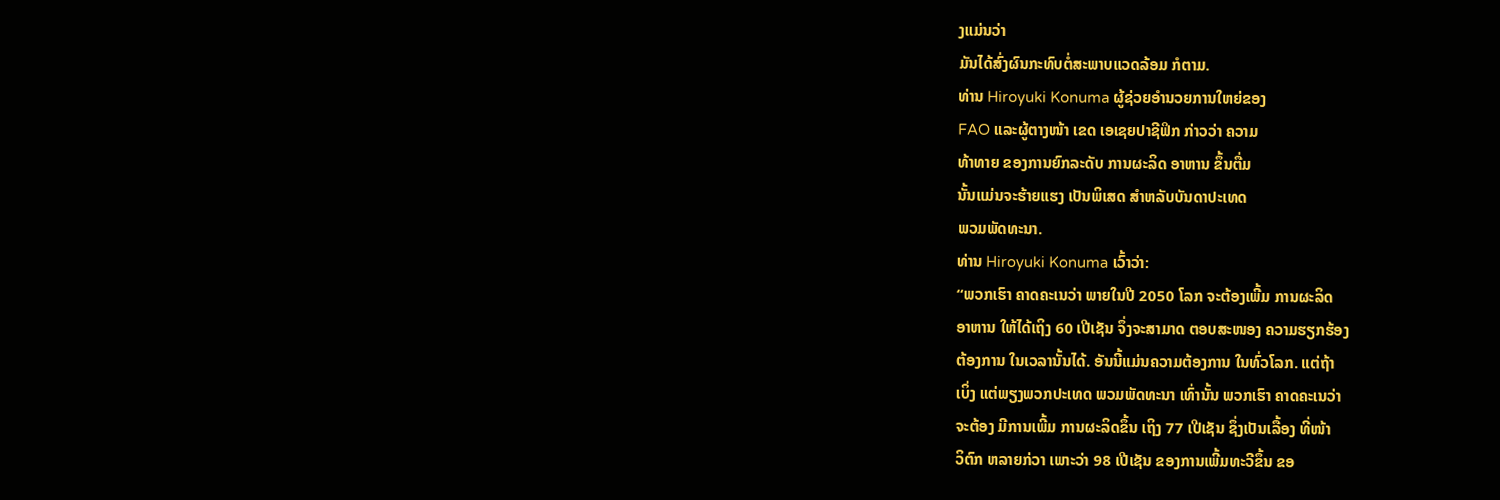ງແມ່ນວ່າ
ມັນໄດ້ສົ່ງຜົນກະທົບຕໍ່ສະພາບແວດລ້ອມ ກໍຕາມ.
ທ່ານ Hiroyuki Konuma ຜູ້ຊ່ວຍອຳນວຍການໃຫຍ່ຂອງ
FAO ແລະຜູ້ຕາງໜ້າ ເຂດ ເອເຊຍປາຊີຟິກ ກ່າວວ່າ ຄວາມ
ທ້າທາຍ ຂອງການຍົກລະດັບ ການຜະລິດ ອາຫານ ຂຶ້ນຕື່ມ
ນັ້ນແມ່ນຈະຮ້າຍແຮງ ເປັນພິເສດ ສຳຫລັບບັນດາປະເທດ
ພວມພັດທະນາ.
ທ່ານ Hiroyuki Konuma ເວົ້າວ່າ:
“ພວກເຮົາ ຄາດຄະເນວ່າ ພາຍໃນປີ 2050 ໂລກ ຈະຕ້ອງເພີ້ມ ການຜະລິດ
ອາຫານ ໃຫ້ໄດ້ເຖິງ 60 ເປີເຊັນ ຈຶ່ງຈະສາມາດ ຕອບສະໜອງ ຄວາມຮຽກຮ້ອງ
ຕ້ອງການ ໃນເວລານັ້ນໄດ້. ອັນນີ້ແມ່ນຄວາມຕ້ອງການ ໃນທົ່ວໂລກ. ແຕ່ຖ້າ
ເບິ່ງ ແຕ່ພຽງພວກປະເທດ ພວມພັດທະນາ ເທົ່ານັ້ນ ພວກເຮົາ ຄາດຄະເນວ່າ
ຈະຕ້ອງ ມີການເພີ້ມ ການຜະລິດຂຶ້ນ ເຖິງ 77 ເປີເຊັນ ຊຶ່ງເປັນເລື້ອງ ທີ່ໜ້າ
ວິຕົກ ຫລາຍກ່ວາ ເພາະວ່າ 98 ເປີເຊັນ ຂອງການເພີ້ມທະວີຂຶ້ນ ຂອ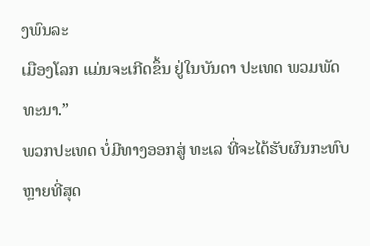ງພົນລະ
ເມືອງໂລກ ແມ່ນຈະເກີດຂຶ້ນ ຢູ່ໃນບັນດາ ປະເທດ ພວມພັດທະນາ.”
ພວກປະເທດ ບໍ່ມີທາງອອກສູ່ ທະເລ ທີ່ຈະໄດ້ຮັບຜົນກະທົບ ຫຼາຍທີ່ສຸດ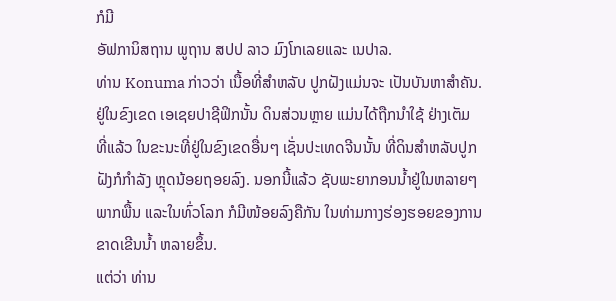ກໍມີ
ອັຟການິສຖານ ພູຖານ ສປປ ລາວ ມົງໂກເລຍແລະ ເນປາລ.
ທ່ານ Konuma ກ່າວວ່າ ເນື້ອທີ່ສຳຫລັບ ປູກຝັງແມ່ນຈະ ເປັນບັນຫາສຳຄັນ.
ຢູ່ໃນຂົງເຂດ ເອເຊຍປາຊີຟິກນັ້ນ ດິນສ່ວນຫຼາຍ ແມ່ນໄດ້ຖືກນຳໃຊ້ ຢ່າງເຕັມ
ທີ່ແລ້ວ ໃນຂະນະທີ່ຢູ່ໃນຂົງເຂດອື່ນໆ ເຊັ່ນປະເທດຈີນນັ້ນ ທີ່ດິນສຳຫລັບປູກ
ຝັງກໍກຳລັງ ຫຼຸດນ້ອຍຖອຍລົງ. ນອກນີ້ແລ້ວ ຊັບພະຍາກອນນ້ຳຢູ່ໃນຫລາຍໆ
ພາກພື້ນ ແລະໃນທົ່ວໂລກ ກໍມີໜ້ອຍລົງຄືກັນ ໃນທ່າມກາງຮ່ອງຮອຍຂອງການ
ຂາດເຂີນນ້ຳ ຫລາຍຂຶ້ນ.
ແຕ່ວ່າ ທ່ານ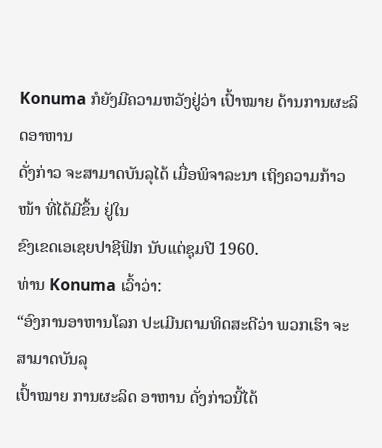Konuma ກໍຍັງມີຄວາມຫວັງຢູ່ວ່າ ເປົ້າໝາຍ ດ້ານການຜະລິດອາຫານ
ດັ່ງກ່າວ ຈະສາມາດບັນລຸໄດ້ ເມື່ອພິຈາລະນາ ເຖິງຄວາມກ້າວໜ້າ ທີ່ໄດ້ມີຂຶ້ນ ຢູ່ໃນ
ຂົງເຂດເອເຊຍປາຊີຟິກ ນັບແຕ່ຊຸມປີ 1960.
ທ່ານ Konuma ເວົ້າວ່າ:
“ອົງການອາຫານໂລກ ປະເມີນຕາມທິດສະດີວ່າ ພວກເຮົາ ຈະສາມາດບັນລຸ
ເປົ້າໝາຍ ການຜະລິດ ອາຫານ ດັ່ງກ່າວນີ້ໄດ້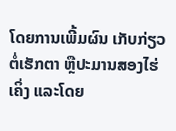ໂດຍການເພີ້ມຜົນ ເກັບກ່ຽວ
ຕໍ່ເຮັກຕາ ຫຼືປະມານສອງໄຮ່ເຄິ່ງ ແລະໂດຍ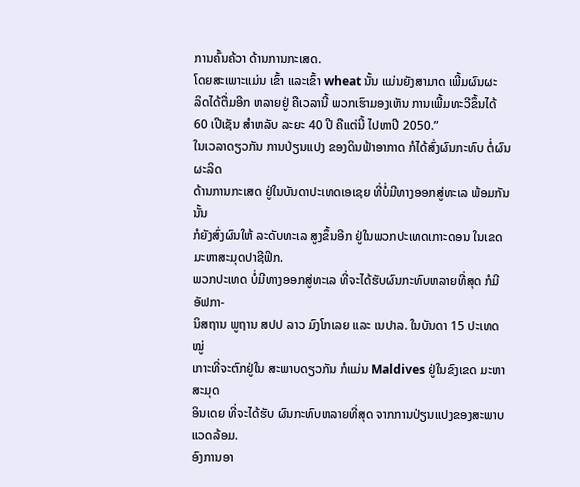ການຄົ້ນຄ້ວາ ດ້ານການກະເສດ.
ໂດຍສະເພາະແມ່ນ ເຂົ້າ ແລະເຂົ້າ wheat ນັ້ນ ແມ່ນຍັງສາມາດ ເພີ້ມຜົນຜະ
ລິດໄດ້ຕື່ມອີກ ຫລາຍຢູ່ ຄືເວລານີ້ ພວກເຮົາມອງເຫັນ ການເພີ້ມທະວີຂຶ້ນໄດ້
60 ເປີເຊັນ ສຳຫລັບ ລະຍະ 40 ປີ ຄືແຕ່ນີ້ ໄປຫາປີ 2050.”
ໃນເວລາດຽວກັນ ການປ່ຽນແປງ ຂອງດິນຟ້າອາກາດ ກໍໄດ້ສົ່ງຜົນກະທົບ ຕໍ່ຜົນຜະລິດ
ດ້ານການກະເສດ ຢູ່ໃນບັນດາປະເທດເອເຊຍ ທີ່ບໍ່ມີທາງອອກສູ່ທະເລ ພ້ອມກັນນັ້ນ
ກໍຍັງສົ່ງຜົນໃຫ້ ລະດັບທະເລ ສູງຂຶ້ນອີກ ຢູ່ໃນພວກປະເທດເກາະດອນ ໃນເຂດມະຫາສະມຸດປາຊີຟິກ.
ພວກປະເທດ ບໍ່ມີທາງອອກສູ່ທະເລ ທີ່ຈະໄດ້ຮັບຜົນກະທົບຫລາຍທີ່ສຸດ ກໍມີ ອັຟກາ-
ນິສຖານ ພູຖານ ສປປ ລາວ ມົງໂກເລຍ ແລະ ເນປາລ. ໃນບັນດາ 15 ປະເທດໝູ່
ເກາະທີ່ຈະຕົກຢູ່ໃນ ສະພາບດຽວກັນ ກໍແມ່ນ Maldives ຢູ່ໃນຂົງເຂດ ມະຫາສະມຸດ
ອິນເດຍ ທີ່ຈະໄດ້ຮັບ ຜົນກະທົບຫລາຍທີ່ສຸດ ຈາກການປ່ຽນແປງຂອງສະພາບ
ແວດລ້ອມ.
ອົງການອາ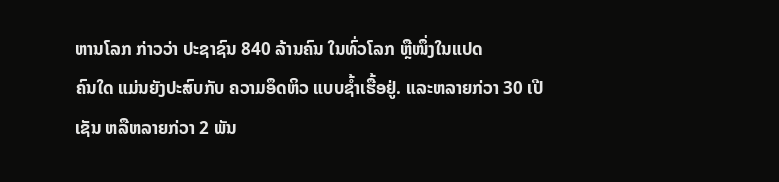ຫານໂລກ ກ່າວວ່າ ປະຊາຊົນ 840 ລ້ານຄົນ ໃນທົ່ວໂລກ ຫຼືໜຶ່ງໃນແປດ
ຄົນໃດ ແມ່ນຍັງປະສົບກັບ ຄວາມອຶດຫິວ ແບບຊ້ຳເຮື້ອຢູ່. ແລະຫລາຍກ່ວາ 30 ເປີ
ເຊັນ ຫລືຫລາຍກ່ວາ 2 ພັນ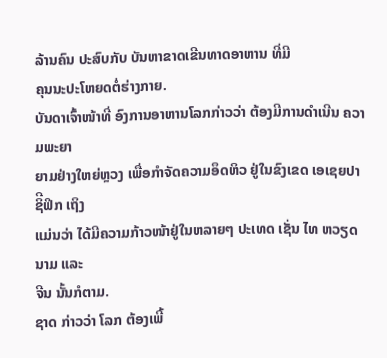ລ້ານຄົນ ປະສົບກັບ ບັນຫາຂາດເຂີນທາດອາຫານ ທີ່ມີ
ຄຸນນະປະໂຫຍດຕໍ່ຮ່າງກາຍ.
ບັນດາເຈົ້າໜ້າທີ່ ອົງການອາຫານໂລກກ່າວວ່າ ຕ້ອງມີການດຳເນີນ ຄວາມພະຍາ
ຍາມຢ່າງໃຫຍ່ຫຼວງ ເພື່ອກຳຈັດຄວາມອຶດຫິວ ຢູ່ໃນຂົງເຂດ ເອເຊຍປາຊິີຟິກ ເຖິງ
ແມ່ນວ່າ ໄດ້ມີຄວາມກ້າວໜ້າຢູ່ໃນຫລາຍໆ ປະເທດ ເຊັ່ນ ໄທ ຫວຽດນາມ ແລະ
ຈີນ ນັ້ນກໍຕາມ.
ຊາດ ກ່າວວ່າ ໂລກ ຕ້ອງເພີ້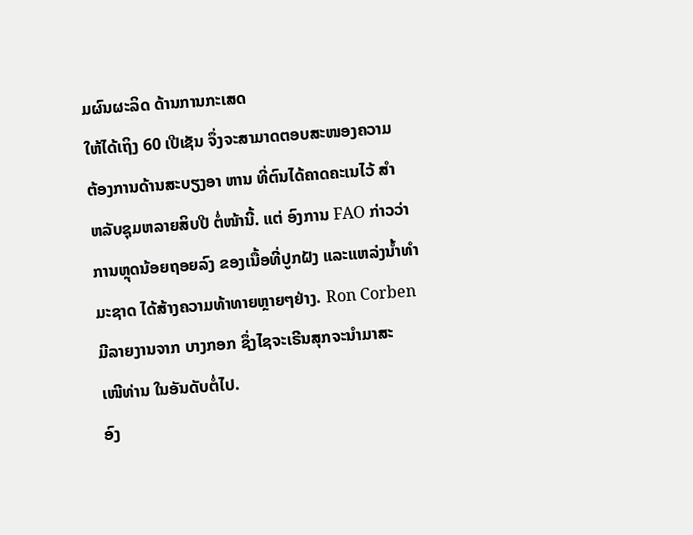ມຜົນຜະລິດ ດ້ານການກະເສດ
ໃຫ້ໄດ້ເຖິງ 60 ເປີເຊັນ ຈຶ່ງຈະສາມາດຕອບສະໜອງຄວາມ
ຕ້ອງການດ້ານສະບຽງອາ ຫານ ທີ່ຕົນໄດ້ຄາດຄະເນໄວ້ ສຳ
ຫລັບຊຸມຫລາຍສິບປີ ຕໍ່ໜ້ານີ້. ແຕ່ ອົງການ FAO ກ່າວວ່າ
ການຫຼຸດນ້ອຍຖອຍລົງ ຂອງເນື້ອທີ່ປູກຝັງ ແລະແຫລ່ງນ້ຳທຳ
ມະຊາດ ໄດ້ສ້າງຄວາມທ້າທາຍຫຼາຍໆຢ່າງ. Ron Corben
ມີລາຍງານຈາກ ບາງກອກ ຊຶ່ງໄຊຈະເຣີນສຸກຈະນຳມາສະ
ເໜີທ່ານ ໃນອັນດັບຕໍ່ໄປ.
ອົງ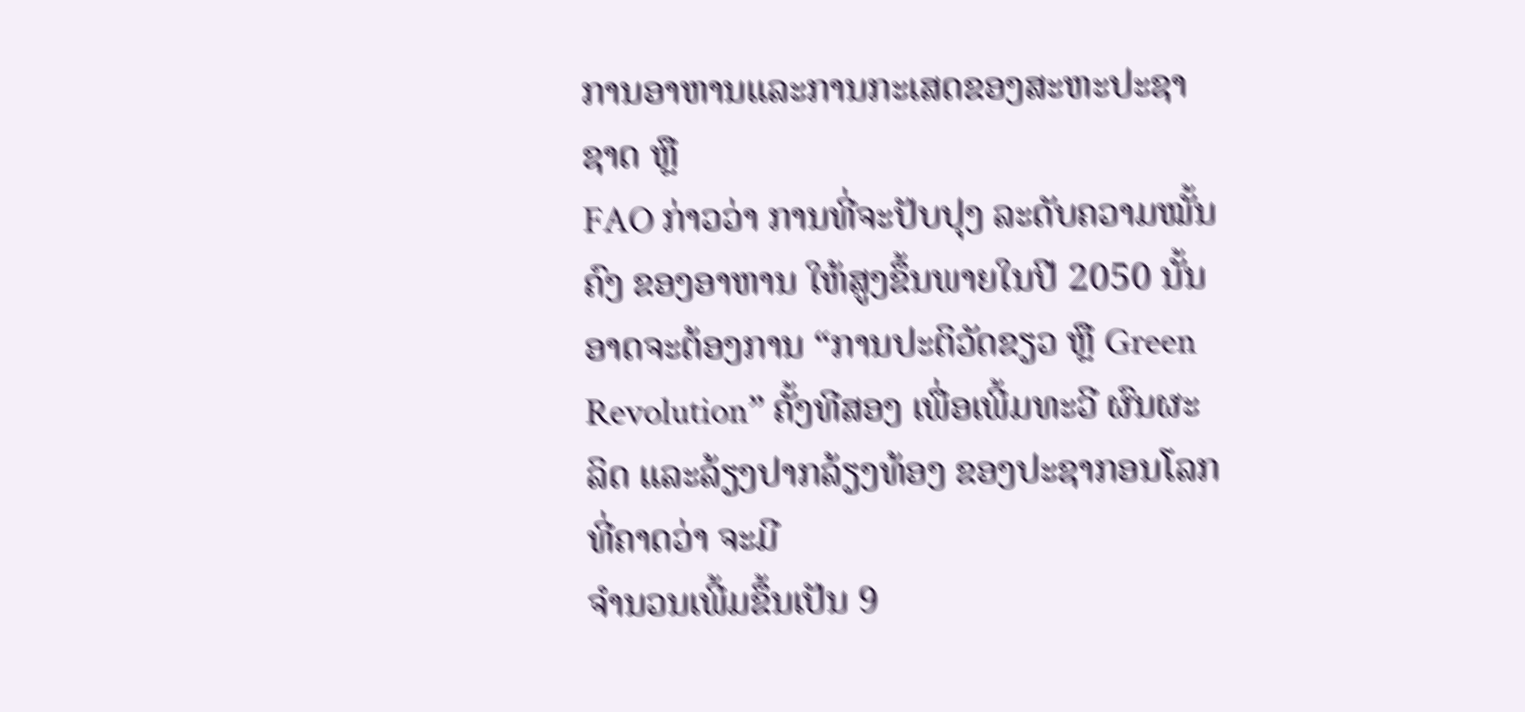ການອາຫານແລະການກະເສດຂອງສະຫະປະຊາຊາດ ຫຼື
FAO ກ່າວວ່າ ການທີ່ຈະປັບປຸງ ລະດັບຄວາມໝັ້ນຄົງ ຂອງອາຫານ ໃຫ້ສູງຂຶ້ນພາຍໃນປີ 2050 ນັ້ນ ອາດຈະຕ້ອງການ “ການປະຕິວັດຂຽວ ຫຼື Green Revolution” ຄັ້ງທີສອງ ເພື່ອເພີ້ມທະວີ ຜົນຜະລິດ ແລະລ້ຽງປາກລ້ຽງທ້ອງ ຂອງປະຊາກອນໂລກ ທີ່ຄາດວ່າ ຈະມີ
ຈຳນວນເພີ້ມຂຶ້ນເປັນ 9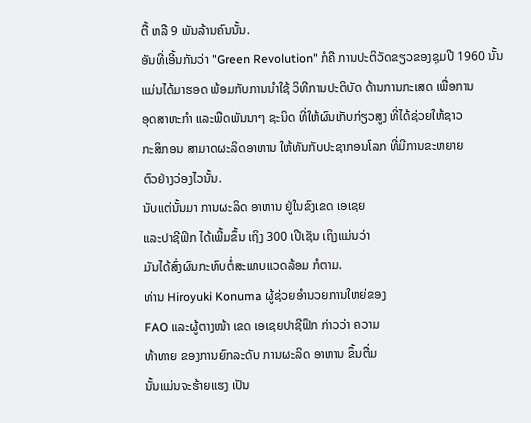ຕື້ ຫລື 9 ພັນລ້ານຄົນນັ້ນ.
ອັນທີ່ເອີ້ນກັນວ່າ "Green Revolution" ກໍຄື ການປະຕິວັດຂຽວຂອງຊຸມປີ 1960 ນັ້ນ
ແມ່ນໄດ້ມາຮອດ ພ້ອມກັບການນຳໃຊ້ ວິທີການປະຕິບັດ ດ້ານການກະເສດ ເພື່ອການ
ອຸດສາຫະກຳ ແລະພືດພັນນາໆ ຊະນິດ ທີ່ໃຫ້ຜົນເກັບກ່ຽວສູງ ທີ່ໄດ້ຊ່ວຍໃຫ້ຊາວ
ກະສິກອນ ສາມາດຜະລິດອາຫານ ໃຫ້ທັນກັບປະຊາກອນໂລກ ທີ່ມີການຂະຫຍາຍ
ຕົວຢ່າງວ່ອງໄວນັ້ນ.
ນັບແຕ່ນັ້ນມາ ການຜະລິດ ອາຫານ ຢູ່ໃນຂົງເຂດ ເອເຊຍ
ແລະປາຊີຟິກ ໄດ້ເພີ້ມຂຶ້ນ ເຖິງ 300 ເປີເຊັນ ເຖິງແມ່ນວ່າ
ມັນໄດ້ສົ່ງຜົນກະທົບຕໍ່ສະພາບແວດລ້ອມ ກໍຕາມ.
ທ່ານ Hiroyuki Konuma ຜູ້ຊ່ວຍອຳນວຍການໃຫຍ່ຂອງ
FAO ແລະຜູ້ຕາງໜ້າ ເຂດ ເອເຊຍປາຊີຟິກ ກ່າວວ່າ ຄວາມ
ທ້າທາຍ ຂອງການຍົກລະດັບ ການຜະລິດ ອາຫານ ຂຶ້ນຕື່ມ
ນັ້ນແມ່ນຈະຮ້າຍແຮງ ເປັນ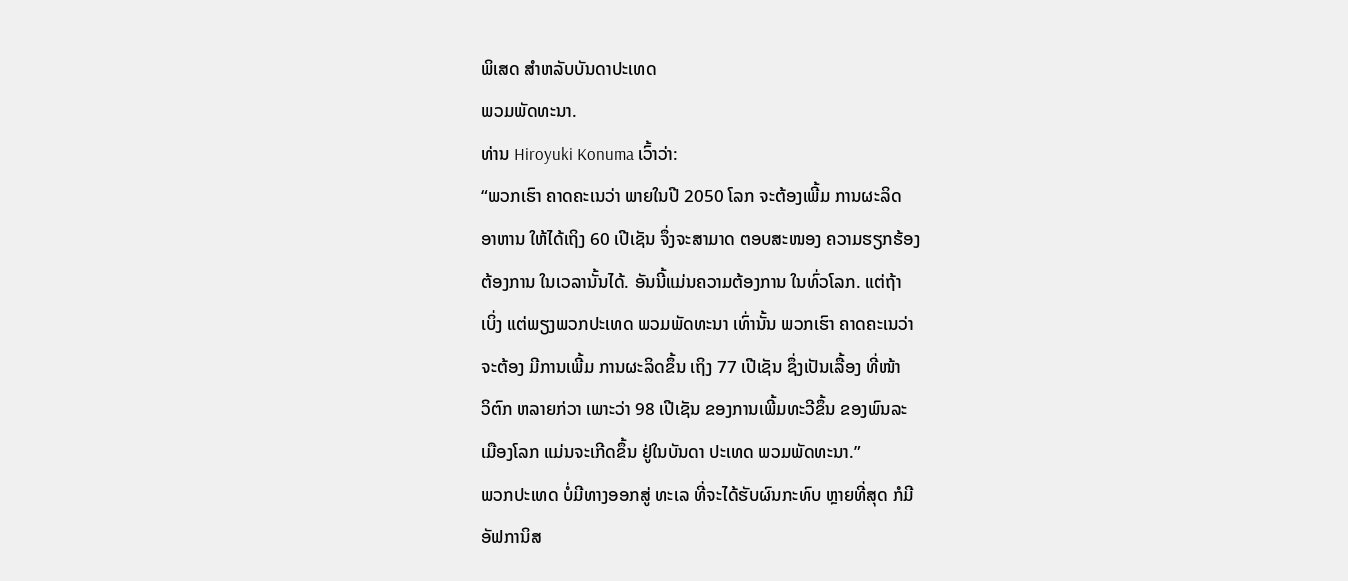ພິເສດ ສຳຫລັບບັນດາປະເທດ
ພວມພັດທະນາ.
ທ່ານ Hiroyuki Konuma ເວົ້າວ່າ:
“ພວກເຮົາ ຄາດຄະເນວ່າ ພາຍໃນປີ 2050 ໂລກ ຈະຕ້ອງເພີ້ມ ການຜະລິດ
ອາຫານ ໃຫ້ໄດ້ເຖິງ 60 ເປີເຊັນ ຈຶ່ງຈະສາມາດ ຕອບສະໜອງ ຄວາມຮຽກຮ້ອງ
ຕ້ອງການ ໃນເວລານັ້ນໄດ້. ອັນນີ້ແມ່ນຄວາມຕ້ອງການ ໃນທົ່ວໂລກ. ແຕ່ຖ້າ
ເບິ່ງ ແຕ່ພຽງພວກປະເທດ ພວມພັດທະນາ ເທົ່ານັ້ນ ພວກເຮົາ ຄາດຄະເນວ່າ
ຈະຕ້ອງ ມີການເພີ້ມ ການຜະລິດຂຶ້ນ ເຖິງ 77 ເປີເຊັນ ຊຶ່ງເປັນເລື້ອງ ທີ່ໜ້າ
ວິຕົກ ຫລາຍກ່ວາ ເພາະວ່າ 98 ເປີເຊັນ ຂອງການເພີ້ມທະວີຂຶ້ນ ຂອງພົນລະ
ເມືອງໂລກ ແມ່ນຈະເກີດຂຶ້ນ ຢູ່ໃນບັນດາ ປະເທດ ພວມພັດທະນາ.”
ພວກປະເທດ ບໍ່ມີທາງອອກສູ່ ທະເລ ທີ່ຈະໄດ້ຮັບຜົນກະທົບ ຫຼາຍທີ່ສຸດ ກໍມີ
ອັຟການິສ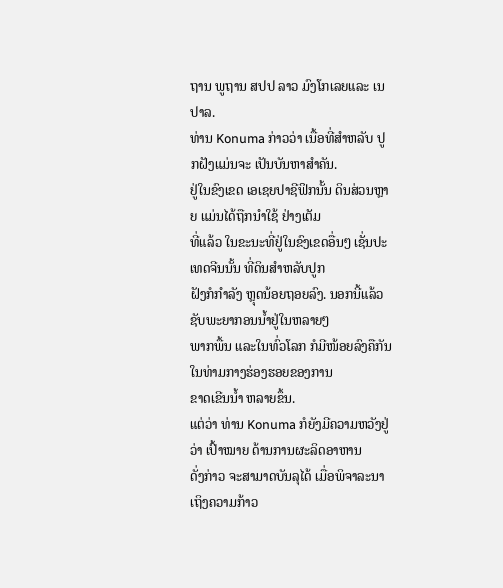ຖານ ພູຖານ ສປປ ລາວ ມົງໂກເລຍແລະ ເນປາລ.
ທ່ານ Konuma ກ່າວວ່າ ເນື້ອທີ່ສຳຫລັບ ປູກຝັງແມ່ນຈະ ເປັນບັນຫາສຳຄັນ.
ຢູ່ໃນຂົງເຂດ ເອເຊຍປາຊີຟິກນັ້ນ ດິນສ່ວນຫຼາຍ ແມ່ນໄດ້ຖືກນຳໃຊ້ ຢ່າງເຕັມ
ທີ່ແລ້ວ ໃນຂະນະທີ່ຢູ່ໃນຂົງເຂດອື່ນໆ ເຊັ່ນປະເທດຈີນນັ້ນ ທີ່ດິນສຳຫລັບປູກ
ຝັງກໍກຳລັງ ຫຼຸດນ້ອຍຖອຍລົງ. ນອກນີ້ແລ້ວ ຊັບພະຍາກອນນ້ຳຢູ່ໃນຫລາຍໆ
ພາກພື້ນ ແລະໃນທົ່ວໂລກ ກໍມີໜ້ອຍລົງຄືກັນ ໃນທ່າມກາງຮ່ອງຮອຍຂອງການ
ຂາດເຂີນນ້ຳ ຫລາຍຂຶ້ນ.
ແຕ່ວ່າ ທ່ານ Konuma ກໍຍັງມີຄວາມຫວັງຢູ່ວ່າ ເປົ້າໝາຍ ດ້ານການຜະລິດອາຫານ
ດັ່ງກ່າວ ຈະສາມາດບັນລຸໄດ້ ເມື່ອພິຈາລະນາ ເຖິງຄວາມກ້າວ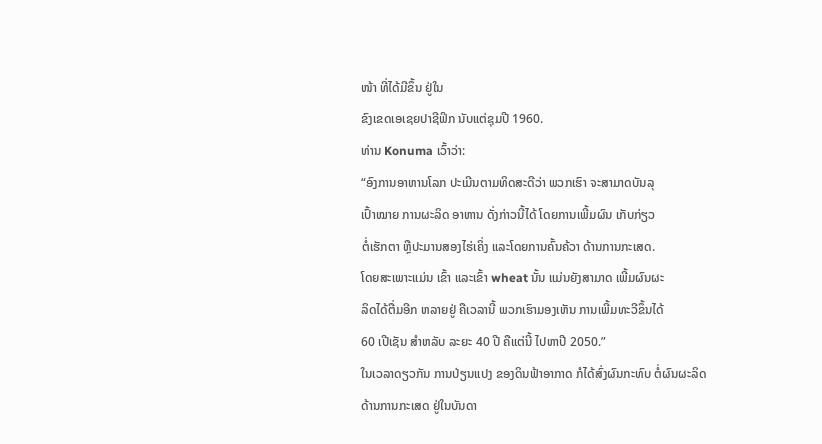ໜ້າ ທີ່ໄດ້ມີຂຶ້ນ ຢູ່ໃນ
ຂົງເຂດເອເຊຍປາຊີຟິກ ນັບແຕ່ຊຸມປີ 1960.
ທ່ານ Konuma ເວົ້າວ່າ:
“ອົງການອາຫານໂລກ ປະເມີນຕາມທິດສະດີວ່າ ພວກເຮົາ ຈະສາມາດບັນລຸ
ເປົ້າໝາຍ ການຜະລິດ ອາຫານ ດັ່ງກ່າວນີ້ໄດ້ ໂດຍການເພີ້ມຜົນ ເກັບກ່ຽວ
ຕໍ່ເຮັກຕາ ຫຼືປະມານສອງໄຮ່ເຄິ່ງ ແລະໂດຍການຄົ້ນຄ້ວາ ດ້ານການກະເສດ.
ໂດຍສະເພາະແມ່ນ ເຂົ້າ ແລະເຂົ້າ wheat ນັ້ນ ແມ່ນຍັງສາມາດ ເພີ້ມຜົນຜະ
ລິດໄດ້ຕື່ມອີກ ຫລາຍຢູ່ ຄືເວລານີ້ ພວກເຮົາມອງເຫັນ ການເພີ້ມທະວີຂຶ້ນໄດ້
60 ເປີເຊັນ ສຳຫລັບ ລະຍະ 40 ປີ ຄືແຕ່ນີ້ ໄປຫາປີ 2050.”
ໃນເວລາດຽວກັນ ການປ່ຽນແປງ ຂອງດິນຟ້າອາກາດ ກໍໄດ້ສົ່ງຜົນກະທົບ ຕໍ່ຜົນຜະລິດ
ດ້ານການກະເສດ ຢູ່ໃນບັນດາ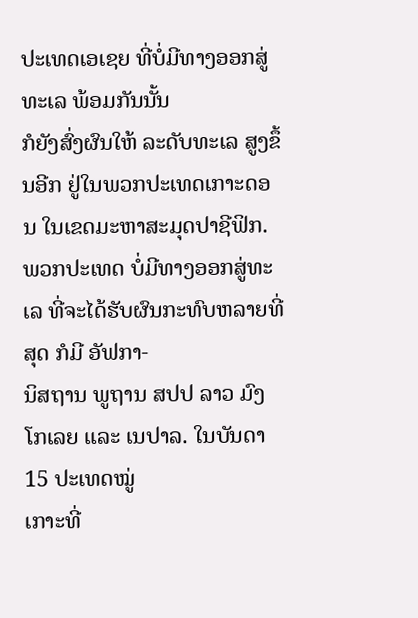ປະເທດເອເຊຍ ທີ່ບໍ່ມີທາງອອກສູ່ທະເລ ພ້ອມກັນນັ້ນ
ກໍຍັງສົ່ງຜົນໃຫ້ ລະດັບທະເລ ສູງຂຶ້ນອີກ ຢູ່ໃນພວກປະເທດເກາະດອນ ໃນເຂດມະຫາສະມຸດປາຊີຟິກ.
ພວກປະເທດ ບໍ່ມີທາງອອກສູ່ທະເລ ທີ່ຈະໄດ້ຮັບຜົນກະທົບຫລາຍທີ່ສຸດ ກໍມີ ອັຟກາ-
ນິສຖານ ພູຖານ ສປປ ລາວ ມົງໂກເລຍ ແລະ ເນປາລ. ໃນບັນດາ 15 ປະເທດໝູ່
ເກາະທີ່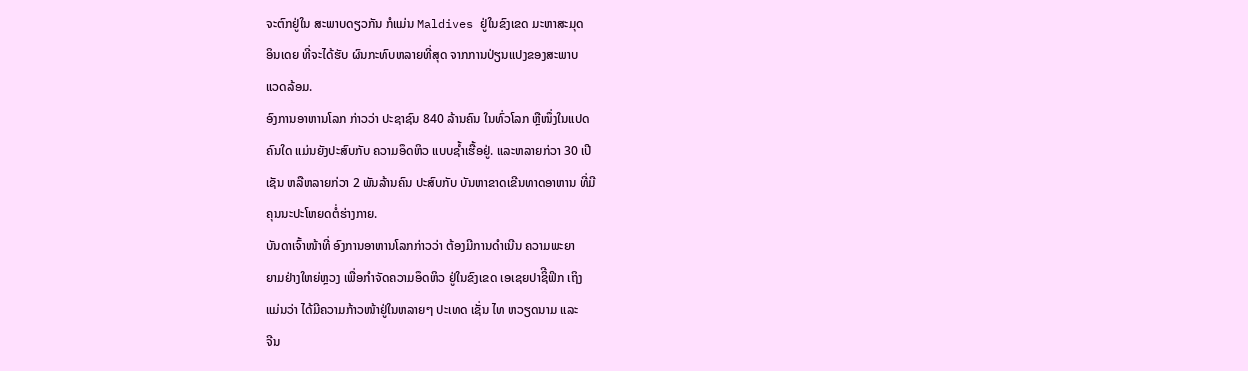ຈະຕົກຢູ່ໃນ ສະພາບດຽວກັນ ກໍແມ່ນ Maldives ຢູ່ໃນຂົງເຂດ ມະຫາສະມຸດ
ອິນເດຍ ທີ່ຈະໄດ້ຮັບ ຜົນກະທົບຫລາຍທີ່ສຸດ ຈາກການປ່ຽນແປງຂອງສະພາບ
ແວດລ້ອມ.
ອົງການອາຫານໂລກ ກ່າວວ່າ ປະຊາຊົນ 840 ລ້ານຄົນ ໃນທົ່ວໂລກ ຫຼືໜຶ່ງໃນແປດ
ຄົນໃດ ແມ່ນຍັງປະສົບກັບ ຄວາມອຶດຫິວ ແບບຊ້ຳເຮື້ອຢູ່. ແລະຫລາຍກ່ວາ 30 ເປີ
ເຊັນ ຫລືຫລາຍກ່ວາ 2 ພັນລ້ານຄົນ ປະສົບກັບ ບັນຫາຂາດເຂີນທາດອາຫານ ທີ່ມີ
ຄຸນນະປະໂຫຍດຕໍ່ຮ່າງກາຍ.
ບັນດາເຈົ້າໜ້າທີ່ ອົງການອາຫານໂລກກ່າວວ່າ ຕ້ອງມີການດຳເນີນ ຄວາມພະຍາ
ຍາມຢ່າງໃຫຍ່ຫຼວງ ເພື່ອກຳຈັດຄວາມອຶດຫິວ ຢູ່ໃນຂົງເຂດ ເອເຊຍປາຊິີຟິກ ເຖິງ
ແມ່ນວ່າ ໄດ້ມີຄວາມກ້າວໜ້າຢູ່ໃນຫລາຍໆ ປະເທດ ເຊັ່ນ ໄທ ຫວຽດນາມ ແລະ
ຈີນ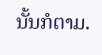ນັ້ນກໍຕາມ.